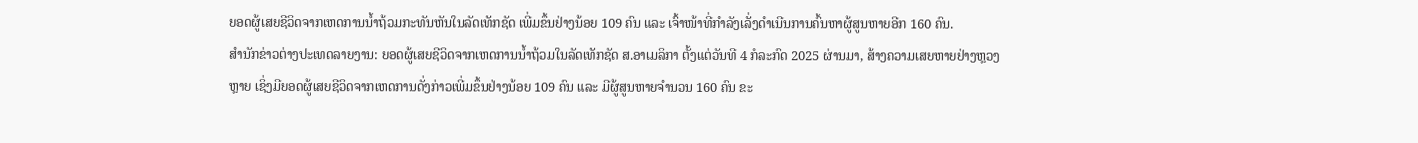ຍອດຜູ້ເສຍຊີວິດຈາກເຫດການນ້ຳຖ້ວມກະທັນຫັນໃນລັດເທັກຊັດ ເພີ່ມຂຶ້ນຢ່າງນ້ອຍ 109 ຄົນ ແລະ ເຈົ້າໜ້າທີ່ກຳລັງເລັ່ງດຳເນີນການຄົ້ນຫາຜູ້ສູນຫາຍອີກ 160 ຄົນ.
ສຳນັກຂ່າວຕ່າງປະເທດລາຍງານ: ຍອດຜູ້ເສຍຊີວິດຈາກເຫດການນ້ຳຖ້ວມໃນລັດເທັກຊັດ ສ.ອາເມລິກາ ຕັ້ງແຕ່ວັນທີ 4 ກໍລະກົດ 2025 ຜ່ານມາ, ສ້າງຄວາມເສຍຫາຍຢ່າງຫຼວງຫຼາຍ ເຊິ່ງມີຍອດຜູ້ເສຍຊີວິດຈາກເຫດການດັ່ງກ່າວເພີ່ມຂຶ້ນຢ່າງນ້ອຍ 109 ຄົນ ແລະ ມີຜູ້ສູນຫາຍຈຳນວນ 160 ຄົນ ຂະ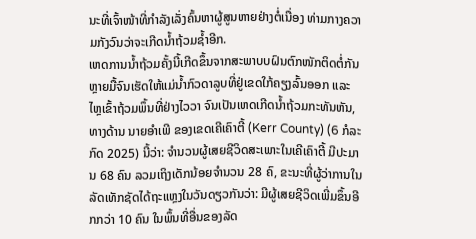ນະທີ່ເຈົ້າໜ້າທີ່ກຳລັງເລັ່ງຄົ້ນຫາຜູ້ສູນຫາຍຢ່າງຕໍ່ເນື່ອງ ທ່າມກາງຄວາມກັງວົນວ່າຈະເກີດນ້ຳຖ້ວມຊ້ຳອີກ.
ເຫດການນ້ຳຖ້ວມຄັ້ງນີ້ເກີດຂຶ້ນຈາກສະພາບບຝົນຕົກໜັກຕິດຕໍ່ກັນຫຼາຍມື້ຈົນເຮັດໃຫ້ແມ່ນ້ຳກົວດາລູບທີ່ຢູ່ເຂດໃກ້ຄຽງລົ້ນອອກ ແລະ ໄຫຼເຂົ້າຖ້ວມພຶ້ນທີ່ຢ່າງໄວວາ ຈົນເປັນເຫດເກີດນ້ຳຖ້ວມກະທັນຫັນ, ທາງດ້ານ ນາຍອຳເພີ ຂອງເຂດເຄີເຄົາຕີ້ (Kerr County) (6 ກໍລະກົດ 2025) ນີ້ວ່າ: ຈຳນວນຜູ້ເສຍຊີວິດສະເພາະໃນເຄີເຄົາຕີ້ ມີປະມານ 68 ຄົນ ລວມເຖິງເດັກນ້ອຍຈຳນວນ 28 ຄົ, ຂະນະທີ່ຜູ້ວ່າການໃນລັດເທັກຊັດໄດ້ຖະແຫຼງໃນວັນດຽວກັນວ່າ: ມີຜູ້ເສຍຊີວິດເພີ່ມຂຶ້ນອີກກວ່າ 10 ຄົນ ໃນພຶ້ນທີ່ອື່ນຂອງລັດ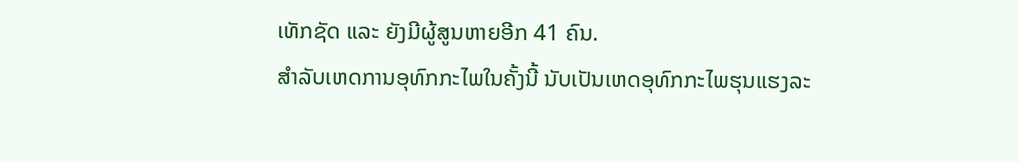ເທັກຊັດ ແລະ ຍັງມີຜູ້ສູນຫາຍອີກ 41 ຄົນ.
ສຳລັບເຫດການອຸທົກກະໄພໃນຄັ້ງນີ້ ນັບເປັນເຫດອຸທົກກະໄພຮຸນແຮງລະ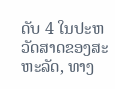ດັບ 4 ໃນປະຫວັດສາດຂອງສະຫະລັດ, ທາງ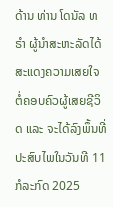ດ້ານ ທ່ານ ໂດນັລ ທຣຳ ຜູ້ນຳສະຫະລັດໄດ້ສະແດງຄວາມເສຍໃຈຕໍ່ຄອບຄົວຜູ້ເສຍຊີວິດ ແລະ ຈະໄດ້ລົງພຶ້ນທີ່ປະສົບໄພໃນວັນທີ 11 ກໍລະກົດ 2025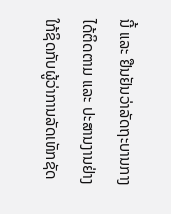ນີ້ ແລະ ຢືນຢັນວ່າລັດຖະບານກາງໄດ້ຕິດຕາມ ແລະ ປະສານງານຢ່າງໃກ້ຊິດກັບຜູ້ວ່າການລັດເທັກຊັດ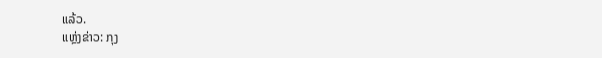ແລ້ວ.
ແຫຼ່ງຂ່າວ: ກຸງ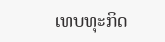ເທບທຸະກິດ